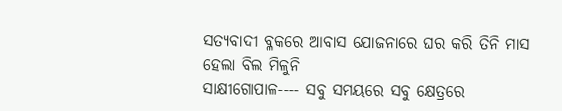ସତ୍ୟବାଦୀ ବ୍ଳକରେ ଆବାସ ଯୋଜନାରେ ଘର କରି ତିନି ମାସ ହେଲା ବିଲ ମିଳୁନି
ସାକ୍ଷୀଗୋପାଳ---- ସବୁ ସମୟରେ ସବୁ କ୍ଷେତ୍ରରେ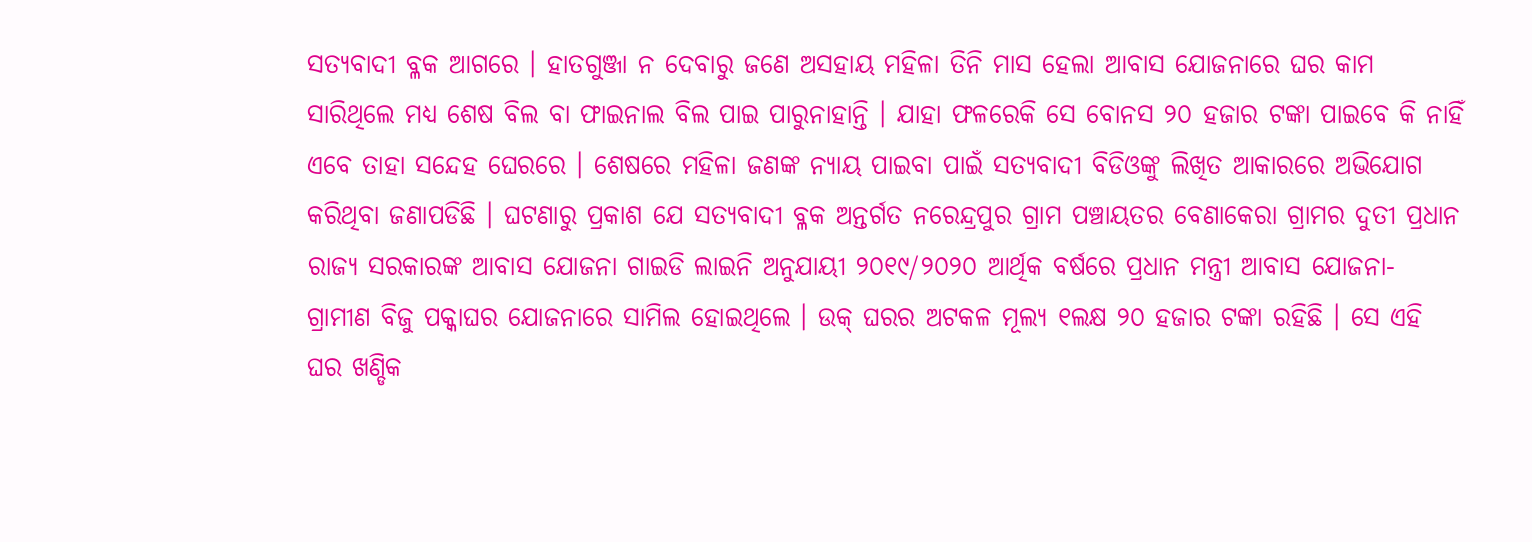ସତ୍ୟବାଦୀ ବ୍ଳକ ଆଗରେ । ହାତଗୁଞ୍ଜା ନ ଦେବାରୁ ଜଣେ ଅସହାୟ ମହିଳା ତିନି ମାସ ହେଲା ଆବାସ ଯୋଜନାରେ ଘର କାମ ସାରିଥିଲେ ମଧ୍ୟ ଶେଷ ବିଲ ବା ଫାଇନାଲ ବିଲ ପାଇ ପାରୁନାହାନ୍ତି । ଯାହା ଫଳରେକି ସେ ବୋନସ ୨୦ ହଜାର ଟଙ୍କା ପାଇବେ କି ନାହିଁ ଏବେ ତାହା ସନ୍ଦେହ ଘେରରେ । ଶେଷରେ ମହିଳା ଜଣଙ୍କ ନ୍ୟାୟ ପାଇବା ପାଇଁ ସତ୍ୟବାଦୀ ବିଡିଓଙ୍କୁ ଲିଖିତ ଆକାରରେ ଅଭିଯୋଗ କରିଥିବା ଜଣାପଡିଛି । ଘଟଣାରୁ ପ୍ରକାଶ ଯେ ସତ୍ୟବାଦୀ ବ୍ଳକ ଅନ୍ତର୍ଗତ ନରେନ୍ଦ୍ରପୁର ଗ୍ରାମ ପଞ୍ଚାୟତର ବେଣାକେରା ଗ୍ରାମର ଦୁତୀ ପ୍ରଧାନ ରାଜ୍ୟ ସରକାରଙ୍କ ଆବାସ ଯୋଜନା ଗାଇଡି ଲାଇନି ଅନୁଯାୟୀ ୨୦୧୯/୨୦୨୦ ଆର୍ଥିକ ବର୍ଷରେ ପ୍ରଧାନ ମନ୍ତ୍ରୀ ଆବାସ ଯୋଜନା- ଗ୍ରାମୀଣ ବିଜୁ ପକ୍କାଘର ଯୋଜନାରେ ସାମିଲ ହୋଇଥିଲେ । ଉକ୍ ଘରର ଅଟକଳ ମୂଲ୍ୟ ୧ଲକ୍ଷ ୨୦ ହଜାର ଟଙ୍କା ରହିଛି । ସେ ଏହି ଘର ଖଣ୍ଡିକ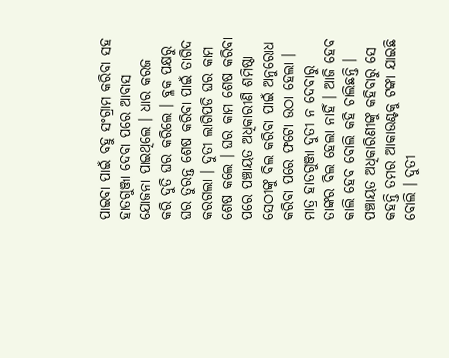ପାଇବା ପାଇଁ ବହୁ ସଂଗ୍ରାମ କରିବା ସହ ହାତଗୁଞ୍ଜା ଦେବା ପରେ ଆବାସ ଯୋଜନା ପାଇଥିଲେ । ଧାର କରଜ କରି ଦୁତି ଘର କରିଲେ । ବ୍ଳକ ପକ୍ଷରୁ ଘର ତୁରନ୍ତ ଶେଷ କରିବା ପାଇଁ ତାଗିଦ କରଗଲା । ଦୁତୀ ଲାଗିପଡି ଘର କାମ ଶେଷ କଲେ । ଘର କାମ ଶେଷ କରିବା ପରେ ପଞ୍ଚାୟତ ଅଧିକାରୀଣି ଶମିଷ୍ଠା ସେଠୀଙ୍କୁ ବିଲ କରିବା ପାଇଁ ଅନୁରୋଧ କରିବା ପରେ ଫଟୋ ଉଠା ହେଲା । ମାତ୍ର ହାତଗୁଞ୍ଜା ଦୁତୀ ନ ଦେବାରୁ ତାଙ୍କର ବିଲ ହେଲା ନାହିଁ । ଆଜି ହେବ କାଲି ହେବ ବୋଲି କହି ଚାଲିଛନ୍ତି । ପଞ୍ଚାୟତ ଅଧିକାରିଣୀଙ୍କୁ କହିବାରୁ ସେ କହନ୍ତି ତମର ଆକାଉଣ୍ଟକୁ ଟଙ୍କା ଯାଇଛି ବୋଲି । ଦୁତୀ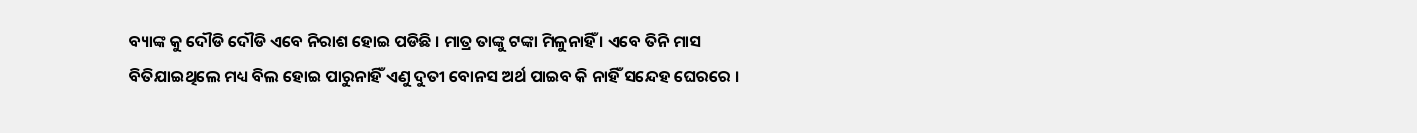ବ୍ୟାଙ୍କ କୁ ଦୌଡି ଦୌଡି ଏବେ ନିରାଶ ହୋଇ ପଡିଛି । ମାତ୍ର ତାଙ୍କୁ ଟଙ୍କା ମିଳୁନାହିଁ । ଏବେ ତିନି ମାସ ବିତିଯାଇଥିଲେ ମଧ୍ୟ ବିଲ ହୋଇ ପାରୁନାହିଁ ଏଣୁ ଦୁତୀ ବୋନସ ଅର୍ଥ ପାଇବ କି ନାହିଁ ସନ୍ଦେହ ଘେରରେ ।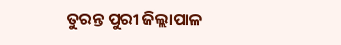ତୁରନ୍ତ ପୁରୀ ଜିଲ୍ଲାପାଳ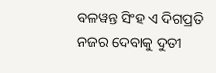ବଳୱନ୍ତ ସିଂହ ଏ ଦିଗପ୍ରତି ନଜର ଦେବାକୁ ଦୁତୀ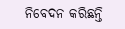ନିବେଦନ କରିଛନ୍ତି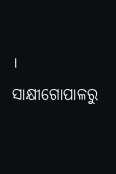।
ସାକ୍ଷୀଗୋପାଳରୁ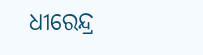ଧୀରେନ୍ଦ୍ର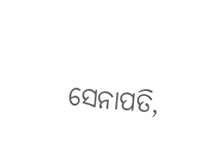ସେନାପତି,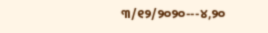୩/୧୨/୨୦୨୦---୪,୨୦